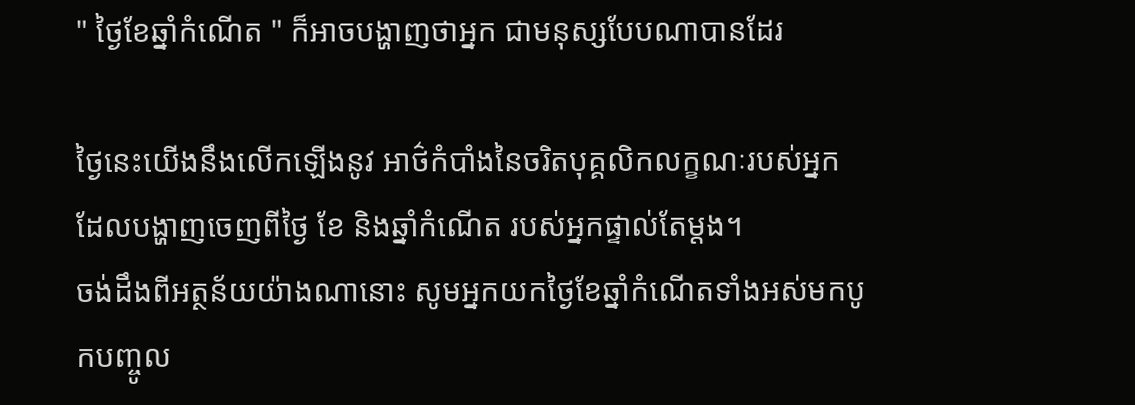" ថ្ងៃខែឆ្នាំកំណើត " ក៏អាចបង្ហាញថាអ្នក ជាមនុស្សបែបណាបានដែរ

ថ្ងៃនេះយើងនឹងលើកឡើងនូវ អាថ៌កំបាំងនៃចរិតបុគ្គលិកលក្ខណៈរបស់អ្នក ដែលបង្ហាញចេញពីថ្ងៃ ខែ និងឆ្នាំកំណើត របស់អ្នកផ្ទាល់តែម្តង។
ចង់ដឹងពីអត្ថន័យយ៉ាងណានោះ សូមអ្នកយកថ្ងៃខែឆ្នាំកំណើតទាំងអស់មកបូកបញ្ចូល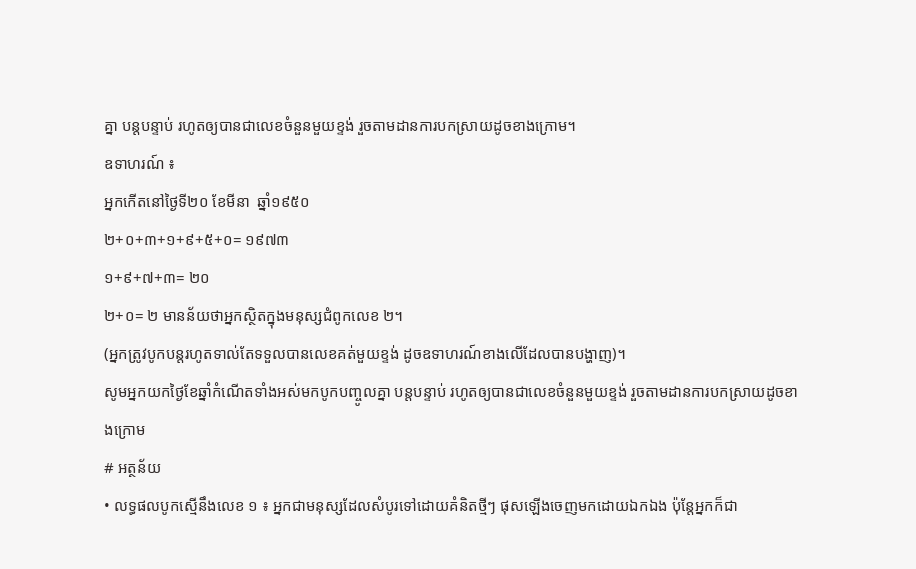គ្នា បន្តបន្ទាប់ រហូតឲ្យបានជាលេខចំនួនមួយខ្ទង់ រួចតាមដានការបកស្រាយដូចខាងក្រោម។
ឧទាហរណ៍ ៖
អ្នកកើតនៅថ្ងៃទី២០ ខែមីនា  ឆ្នាំ១៩៥០
២+០+៣+១+៩+៥+០= ១៩៧៣
១+៩+៧+៣= ២០
២+០= ២ មានន័យថាអ្នកស្ថិតក្នុងមនុស្សជំពូកលេខ ២។
(អ្នកត្រូវបូកបន្តរហូតទាល់តែទទួលបានលេខគត់មួយខ្ទង់ ដូចឧទាហរណ៍ខាងលើដែលបានបង្ហាញ)។
សូមអ្នកយកថ្ងៃខែឆ្នាំកំណើតទាំងអស់មកបូកបញ្ចូលគ្នា បន្តបន្ទាប់ រហូតឲ្យបានជាលេខចំនួនមួយខ្ទង់ រួចតាមដានការបកស្រាយដូចខាងក្រោម
# អត្ថន័យ
• លទ្ធផលបូកស្មើនឹងលេខ ១ ៖ អ្នកជាមនុស្សដែលសំបូរទៅដោយគំនិតថ្មីៗ ផុសឡើងចេញមកដោយឯកឯង ប៉ុន្តែអ្នកក៏ជា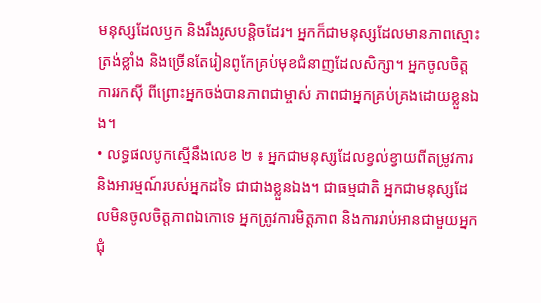មនុស្សដែលឫក និងរឹងរូសបន្តិចដែរ។ អ្នកក៏ជាមនុស្សដែលមានភាពស្មោះត្រង់ខ្លាំង និងច្រើនតែរៀនពូកែគ្រប់មុខជំនាញដែលសិក្សា។ អ្នកចូលចិត្តការរកស៊ី ពីព្រោះអ្នកចង់បានភាពជាម្ចាស់ ភាពជាអ្នកគ្រប់គ្រងដោយខ្លួនឯង។
• លទ្ធផលបូកស្មើនឹងលេខ ២ ៖ អ្នកជាមនុស្សដែលខ្វល់ខ្វាយពីតម្រូវការ និងអារម្មណ៍របស់អ្នកដទៃ ជាជាងខ្លួនឯង។ ជាធម្មជាតិ អ្នកជាមនុស្សដែលមិនចូលចិត្តភាពឯកោទេ អ្នកត្រូវការមិត្តភាព និងការរាប់អានជាមួយអ្នកជុំ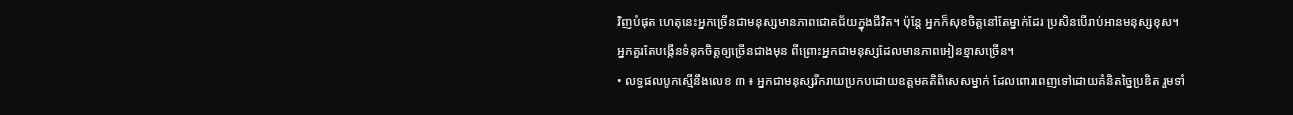វិញបំផុត ហេតុនេះអ្នកច្រើនជាមនុស្សមានភាពជោគជ័យក្នុងជីវិត។ ប៉ុន្តែ អ្នកក៏សុខចិត្តនៅតែម្នាក់ដែរ ប្រសិនបើរាប់អានមនុស្សខុស។ អ្នកគួរតែបង្កើនទំនុកចិត្តឲ្យច្រើនជាងមុន ពីព្រោះអ្នកជាមនុស្សដែលមានភាពអៀនខ្មាសច្រើន។
• លទ្ធផលបូកស្មើនឹងលេខ ៣ ៖ អ្នកជាមនុស្សរីករាយប្រកបដោយឧត្តមគតិពិសេសម្នាក់ ដែលពោរពេញទៅដោយគំនិតច្នៃប្រឌិត រួមទាំ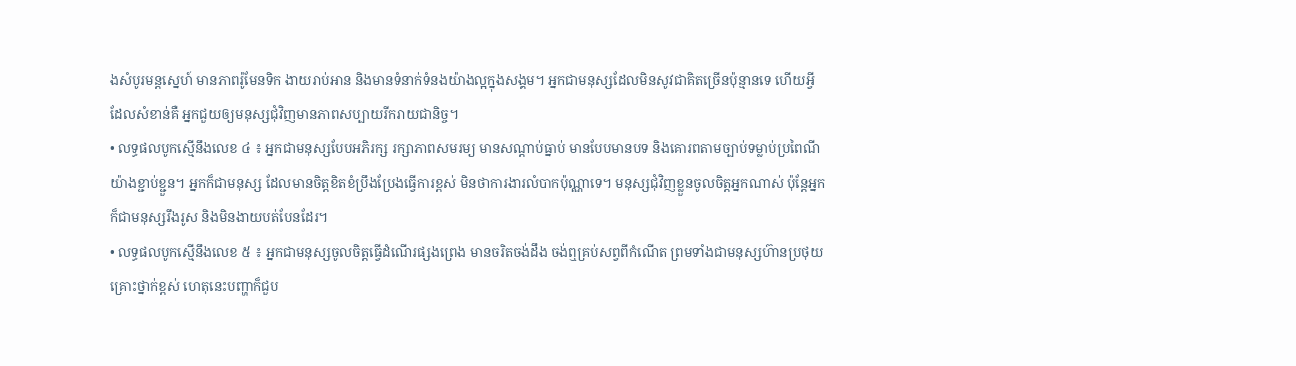ងសំបូរមន្តស្នេហ៍ មានភាពរ៉ូមែនទិក ងាយរាប់អាន និងមានទំនាក់ទំនងយ៉ាងល្អក្នុងសង្គម។ អ្នកជាមនុស្សដែលមិនសូវជាគិតច្រើនប៉ុន្មានទេ ហើយអ្វីដែលសំខាន់គឺ អ្នកជួយឲ្យមនុស្សជុំវិញមានភាពសប្បាយរីករាយជានិច្ច។
• លទ្ធផលបូកស្មើនឹងលេខ ៤ ៖ អ្នកជាមនុស្សបែបអភិរក្ស រក្សាភាពសមរម្យ មានសណ្តាប់ធ្នាប់ មានបែបមានបទ និងគោរពតាមច្បាប់ទម្លាប់ប្រពៃណីយ៉ាងខ្ជាប់ខ្ជួន។ អ្នកក៏ជាមនុស្ស ដែលមានចិត្តខិតខំប្រឹងប្រែងធ្វើការខ្ពស់ មិនថាការងារលំបាកប៉ុណ្ណាទេ។ មនុស្សជុំវិញខ្លួនចូលចិត្តអ្នកណាស់ ប៉ុន្តែអ្នកក៏ជាមនុស្សរឹងរូស និងមិនងាយបត់បែនដែរ។
• លទ្ធផលបូកស្មើនឹងលេខ ៥ ៖ អ្នកជាមនុស្សចូលចិត្តធ្វើដំណើរផ្សងព្រេង មានចរិតចង់ដឹង ចង់ឮគ្រប់សព្វពីកំណើត ព្រមទាំងជាមនុស្សហ៊ានប្រថុយគ្រោះថ្នាក់ខ្ពស់ ហេតុនេះបញ្ហាក៏ជួប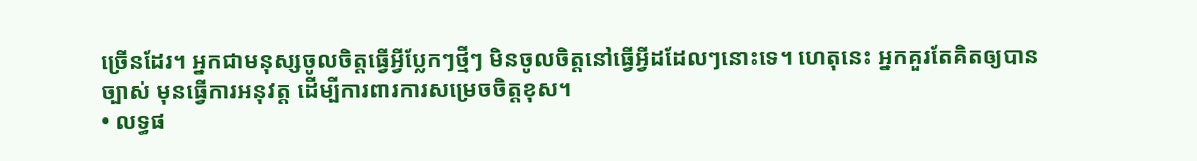ច្រើនដែរ។ អ្នកជាមនុស្សចូលចិត្តធ្វើអ្វីប្លែកៗថ្មីៗ មិនចូលចិត្តនៅធ្វើអ្វីដដែលៗនោះទេ។ ហេតុនេះ អ្នកគួរតែគិតឲ្យបានច្បាស់ មុនធ្វើការអនុវត្ត ដើម្បីការពារការសម្រេចចិត្តខុស។
• លទ្ធផ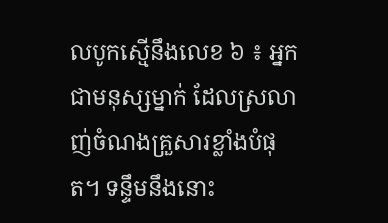លបូកស្មើនឹងលេខ ៦ ៖ អ្នកជាមនុស្សម្នាក់ ដែលស្រលាញ់ចំណងគ្រួសារខ្លាំងបំផុត។ ទន្ទឹមនឹងនោះ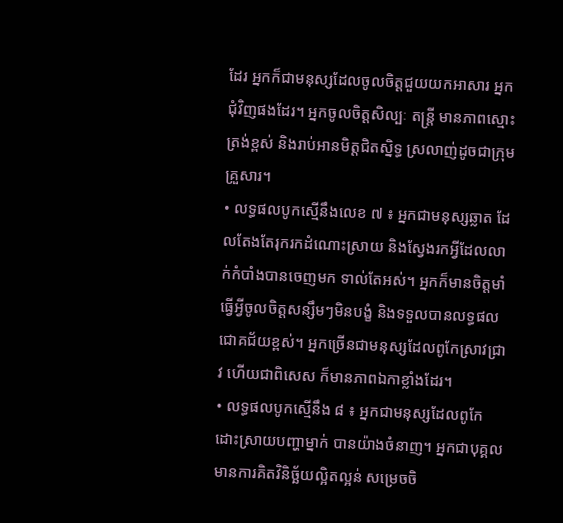ដែរ អ្នកក៏ជាមនុស្សដែលចូលចិត្តជួយយកអាសារ អ្នកជុំវិញផងដែរ។ អ្នកចូលចិត្តសិល្បៈ តន្រ្តី មានភាពស្មោះត្រង់ខ្ពស់ និងរាប់អានមិត្តជិតស្និទ្ធ ស្រលាញ់ដូចជាក្រុមគ្រួសារ។
• លទ្ធផលបូកស្មើនឹងលេខ ៧ ៖ អ្នកជាមនុស្សឆ្លាត ដែលតែងតែរុករកដំណោះស្រាយ និងស្វែងរកអ្វីដែលលាក់កំបាំងបានចេញមក ទាល់តែអស់។ អ្នកក៏មានចិត្តមាំ ធ្វើអ្វីចូលចិត្តសន្សឹមៗមិនបង្ខំ និងទទួលបានលទ្ធផលជោគជ័យខ្ពស់។ អ្នកច្រើនជាមនុស្សដែលពូកែស្រាវជ្រាវ ហើយជាពិសេស ក៏មានភាពឯកាខ្លាំងដែរ។
• លទ្ធផលបូកស្មើនឹង ៨ ៖ អ្នកជាមនុស្សដែលពូកែដោះស្រាយបញ្ហាម្នាក់ បានយ៉ាងចំនាញ។ អ្នកជាបុគ្គលមានការគិតវិនិច្ឆ័យល្អិតល្អន់ សម្រេចចិ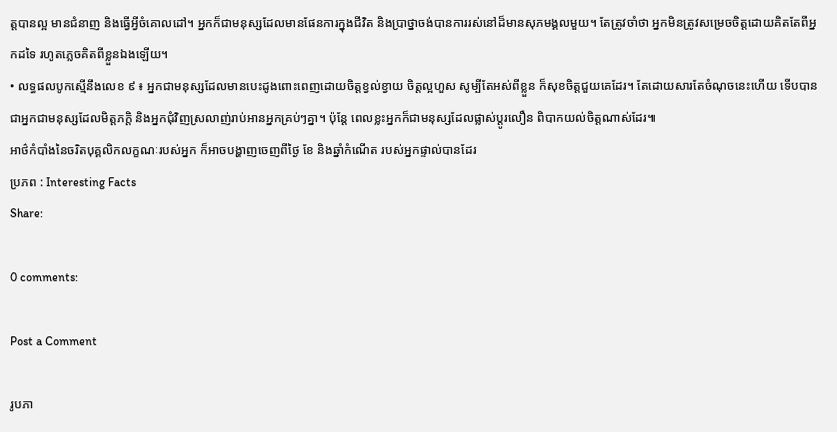ត្តបានល្អ មានជំនាញ និងធ្វើអ្វីចំគោលដៅ។ អ្នកក៏ជាមនុស្សដែលមានផែនការក្នុងជីវិត និងប្រាថ្នាចង់បានការរស់នៅដ៏មានសុភមង្គលមួយ។ តែត្រូវចាំថា អ្នកមិនត្រូវសម្រេចចិត្តដោយគិតតែពីអ្នកដទៃ រហូតភ្លេចគិតពីខ្លួនឯងឡើយ។
• លទ្ធផលបូកស្មើនឹងលេខ ៩ ៖ អ្នកជាមនុស្សដែលមានបេះដូងពោះពេញដោយចិត្តខ្វល់ខ្វាយ ចិត្តល្អហួស សូម្បីតែអស់ពីខ្លួន ក៏សុខចិត្តជួយគេដែរ។ តែដោយសារតែចំណុចនេះហើយ ទើបបានជាអ្នកជាមនុស្សដែលមិត្តភក្តិ និងអ្នកជុំវិញស្រលាញ់រាប់អានអ្នកគ្រប់ៗគ្នា។ ប៉ុន្តែ ពេលខ្លះអ្នកក៏ជាមនុស្សដែលផ្លាស់ប្តូរលឿន ពិបាកយល់ចិត្តណាស់ដែរ៕
អាថ៌កំបាំងនៃចរិតបុគ្គលិកលក្ខណៈរបស់អ្នក ក៏អាចបង្ហាញចេញពីថ្ងៃ ខែ និងឆ្នាំកំណើត របស់អ្នកផ្ទាល់បានដែរ
ប្រភព : Interesting Facts
Share:

0 comments:

Post a Comment

រូបភា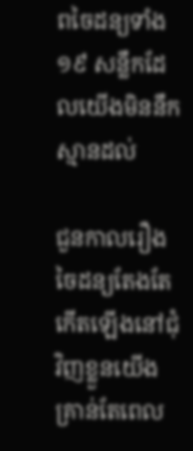ពចៃដន្យទាំង ១៩ សន្លឹកដែលយើងមិននឹកស្មានដល់

ជួនកាលរឿងចៃដន្យតែងតែកើតឡើងនៅជុំវិញខ្លួនយើង គ្រាន់តែពេល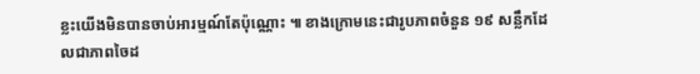ខ្លះយើងមិនបានចាប់អារម្មណ៍តែប៉ុណ្ណោះ ៕ ខាងក្រោមនេះជារូបភាពចំនួន ១៩ សន្លឹកដែលជាភាពចៃដ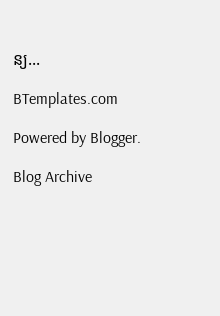ន្យ...

BTemplates.com

Powered by Blogger.

Blog Archive